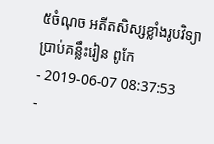៥ចំណុច អតីតសិស្សខ្លាំងរូបវិទ្យា ប្រាប់គន្លឹះរៀន ពូកែ
- 2019-06-07 08:37:53
-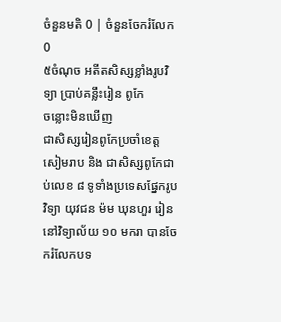ចំនួនមតិ 0 | ចំនួនចែករំលែក 0
៥ចំណុច អតីតសិស្សខ្លាំងរូបវិទ្យា ប្រាប់គន្លឹះរៀន ពូកែ
ចន្លោះមិនឃើញ
ជាសិស្សរៀនពូកែប្រចាំខេត្តសៀមរាប និង ជាសិស្សពូកែជាប់លេខ ៨ ទូទាំងប្រទេសផ្នែករូបវិទ្យា យុវជន ម៉ម ឃុនហួរ រៀននៅវិទ្យាល័យ ១០ មករា បានចែករំលែកបទ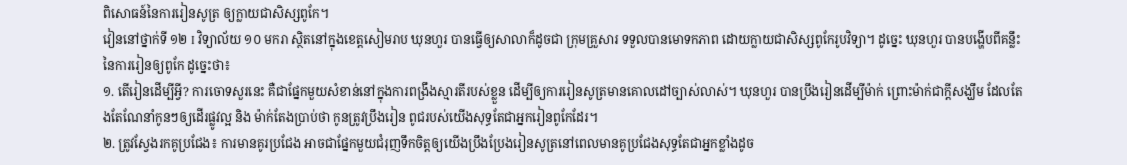ពិសោធន៍នៃការរៀនសូត្រ ឲ្យក្លាយជាសិស្សពូកែ។
វៀននៅថ្នាក់ទី ១២ I វិទ្យាល័យ ១០ មករា ស្ថិតនៅក្នុងខេត្តសៀមរាប ឃុនហួរ បានធ្វើឲ្យសាលាក៏ដូចជា ក្រុមគ្រួសារ ទទួលបានមោទកភាព ដោយក្លាយជាសិស្សពូកែរូបវិទ្យា។ ដូច្នេះ ឃុនហួរ បានបង្ហើបពីគន្លឹះ នៃការរៀនឲ្យពូកែ ដូច្នេះថា៖
១. តើរៀនដើម្បីអ្វី? ការចោទសួរនេះ គឺជាផ្នែកមួយសំខាន់នៅក្នុងការពង្រឹងស្មារតីរបស់ខ្លួន ដើម្បីឲ្យការរៀនសូត្រមានគោលដៅច្បាស់លាស់។ ឃុនហួរ បានប្រឹងរៀនដើម្បីម៉ាក់ ព្រោះម៉ាក់ជាក្ដីសង្ឃឹម ដែលតែងតែណែនាំកូនៗឲ្យដើរផ្លូវល្អ និង ម៉ាក់តែងប្រាប់ថា កូនត្រូវប្រឹងរៀន ពូជរបស់យើងសុទ្ធតែជាអ្នករៀនពូកែដែរ។
២. ត្រូវស្វែងរកគូប្រជែង៖ ការមានគូរប្រជែង អាចជាផ្នែកមួយជំរុញទឹកចិត្តឲ្យយើងប្រឹងប្រែងរៀនសូត្រនៅពេលមានគូប្រជែងសុទ្ធតែជាអ្នកខ្លាំងដូច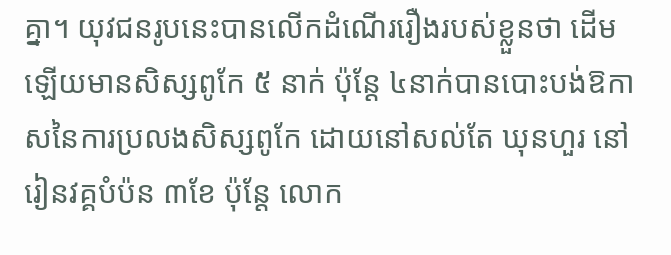គ្នា។ យុវជនរូបនេះបានលើកដំណើររឿងរបស់ខ្លួនថា ដើមឡើយមានសិស្សពូកែ ៥ នាក់ ប៉ុន្ដែ ៤នាក់បានបោះបង់ឱកាសនៃការប្រលងសិស្សពូកែ ដោយនៅសល់តែ ឃុនហួរ នៅរៀនវគ្គបំប៉ន ៣ខែ ប៉ុន្ដែ លោក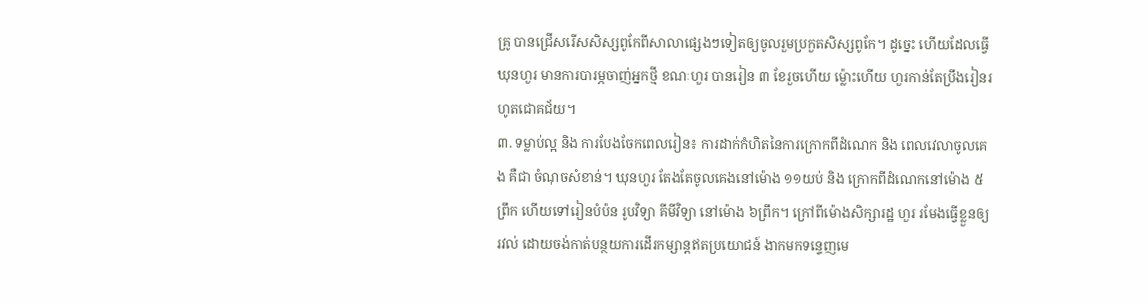គ្រូ បានជ្រើសរើសសិស្សពូកែពីសាលាផ្សេងៗទៀតឲ្យចូលរួមប្រកួតសិស្សពូកែ។ ដូច្នេះ ហើយដែលធ្វើ ឃុនហួរ មានការបារម្ភចាញ់អ្នកថ្មី ខណៈហួរ បានរៀន ៣ ខែរួចហើយ ម៉្លោះហើយ ហួរកាន់តែប្រឹងរៀនរហូតជោគជ័យ។
៣. ទម្លាប់ល្អ និង ការបែងចែកពេលរៀន៖ ការដាក់កំហិតនៃការក្រោកពីដំណេក និង ពេលវេលាចូលគេង គឺជា ចំណុចសំខាន់។ ឃុនហួរ តែងតែចូលគេងនៅម៉ោង ១១យប់ និង ក្រោកពីដំណេកនៅម៉ោង ៥ ព្រឹក ហើយទៅរៀនបំប៉ន រូបវិទ្យា គីមីវិទ្យា នៅម៉ោង ៦ព្រឹក។ ក្រៅពីម៉ោងសិក្សារដ្ឋ ហួរ រមែងធ្វើខ្លួនឲ្យរវល់ ដោយចង់កាត់បន្ថយការដើរកម្សាន្ដឥតប្រយោជន៍ ងាកមកទន្ទេញមេ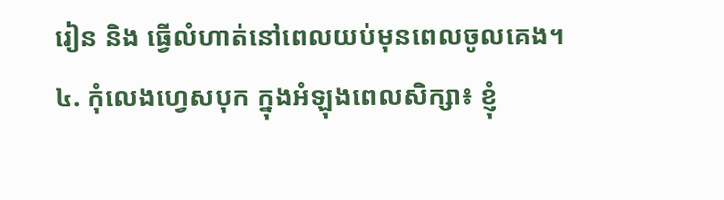រៀន និង ធ្វើលំហាត់នៅពេលយប់មុនពេលចូលគេង។
៤. កុំលេងហ្វេសបុក ក្នុងអំឡុងពេលសិក្សា៖ ខ្ញុំ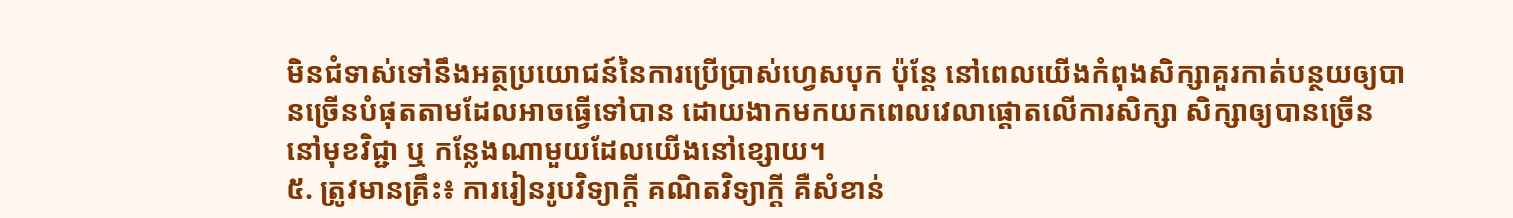មិនជំទាស់ទៅនឹងអត្ថប្រយោជន៍នៃការប្រើប្រាស់ហ្វេសបុក ប៉ុន្ដែ នៅពេលយើងកំពុងសិក្សាគួរកាត់បន្ថយឲ្យបានច្រើនបំផុតតាមដែលអាចធ្វើទៅបាន ដោយងាកមកយកពេលវេលាផ្ដោតលើការសិក្សា សិក្សាឲ្យបានច្រើននៅមុខវិជ្ជា ឬ កន្លែងណាមួយដែលយើងនៅខ្សោយ។
៥. ត្រូវមានគ្រឹះ៖ ការរៀនរូបវិទ្យាក្ដី គណិតវិទ្យាក្ដី គឺសំខាន់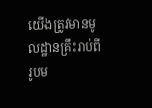យើងត្រូវមានមូលដ្ឋានគ្រឹះរាប់ពីរូបម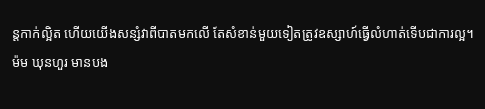ន្ដកាក់ល្អិត ហើយយើងសន្សំវាពីបាតមកលើ តែសំខាន់មួយទៀតត្រូវឧស្សាហ៍ធ្វើលំហាត់ទើបជាការល្អ។
ម៉ម ឃុនហួរ មានបង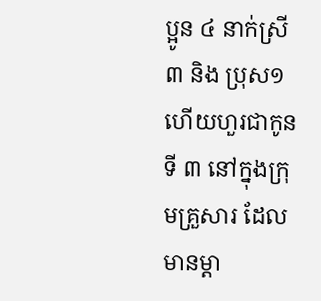ប្អូន ៤ នាក់ស្រី ៣ និង ប្រុស១ ហើយហួរជាកូនទី ៣ នៅក្នុងក្រុមគ្រួសារ ដែលមានម្ដា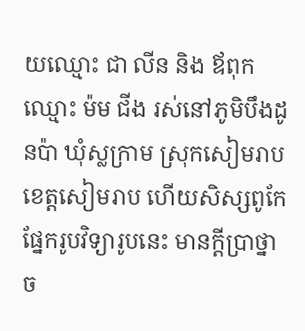យឈ្មោះ ជា លីន និង ឪពុកឈ្មោះ ម៉ម ជីង រស់នៅភូមិបឹងដូនប៉ា ឃុំស្លក្រាម ស្រុកសៀមរាប ខេត្តសៀមរាប ហើយសិស្សពូកែផ្នែករូបវិទ្យារូបនេះ មានក្ដីប្រាថ្នាច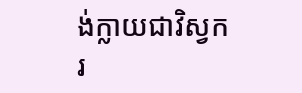ង់ក្លាយជាវិស្វករ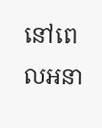នៅពេលអនា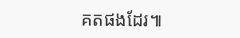គតផងដែរ៕